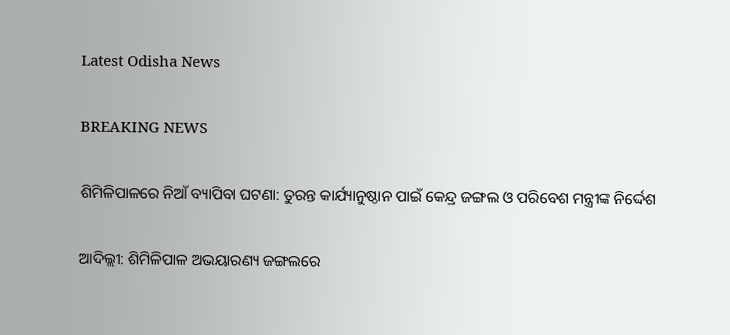Latest Odisha News

BREAKING NEWS

ଶିମିଳିପାଳରେ ନିଆଁ ବ୍ୟାପିବା ଘଟଣା: ତୁରନ୍ତ କାର୍ଯ୍ୟାନୁଷ୍ଠାନ ପାଇଁ କେନ୍ଦ୍ର ଜଙ୍ଗଲ ଓ ପରିବେଶ ମନ୍ତ୍ରୀଙ୍କ ନିର୍ଦ୍ଦେଶ

ଆଦିଲ୍ଲୀ: ଶିମିଳିପାଳ ଅଭୟାରଣ୍ୟ ଜଙ୍ଗଲରେ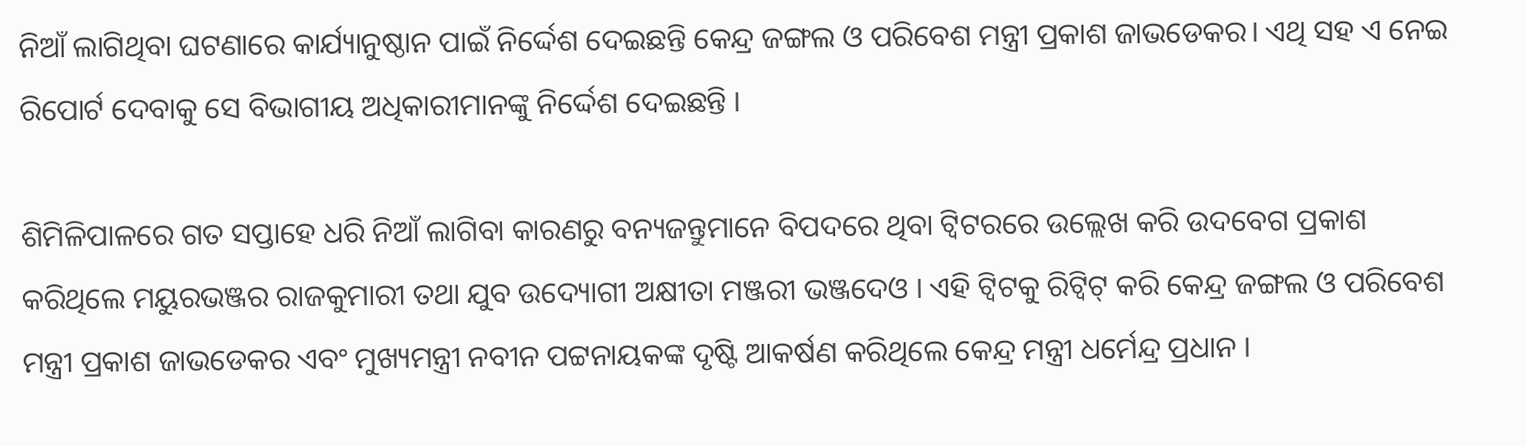ନିଆଁ ଲାଗିଥିବା ଘଟଣାରେ କାର୍ଯ୍ୟାନୁଷ୍ଠାନ ପାଇଁ ନିର୍ଦ୍ଦେଶ ଦେଇଛନ୍ତି କେନ୍ଦ୍ର ଜଙ୍ଗଲ ଓ ପରିବେଶ ମନ୍ତ୍ରୀ ପ୍ରକାଶ ଜାଭଡେକର। ଏଥି ସହ ଏ ନେଇ ରିପୋର୍ଟ ଦେବାକୁ ସେ ବିଭାଗୀୟ ଅଧିକାରୀମାନଙ୍କୁ ନିର୍ଦ୍ଦେଶ ଦେଇଛନ୍ତି ।

ଶିମିଳିପାଳରେ ଗତ ସପ୍ତାହେ ଧରି ନିଆଁ ଲାଗିବା କାରଣରୁ ବନ୍ୟଜନ୍ତୁମାନେ ବିପଦରେ ଥିବା ଟ୍ବିଟରରେ ଉଲ୍ଲେଖ କରି ଉଦବେଗ ପ୍ରକାଶ କରିଥିଲେ ମୟୁରଭଞ୍ଜର ରାଜକୁମାରୀ ତଥା ଯୁବ ଉଦ୍ୟୋଗୀ ଅକ୍ଷୀତା ମଞ୍ଜରୀ ଭଞ୍ଜଦେଓ । ଏହି ଟ୍ବିଟକୁ ରିଟ୍ବିଟ୍ କରି କେନ୍ଦ୍ର ଜଙ୍ଗଲ ଓ ପରିବେଶ ମନ୍ତ୍ରୀ ପ୍ରକାଶ ଜାଭଡେକର ଏବଂ ମୁଖ୍ୟମନ୍ତ୍ରୀ ନବୀନ ପଟ୍ଟନାୟକଙ୍କ ଦୃଷ୍ଟି ଆକର୍ଷଣ କରିଥିଲେ କେନ୍ଦ୍ର ମନ୍ତ୍ରୀ ଧର୍ମେନ୍ଦ୍ର ପ୍ରଧାନ ।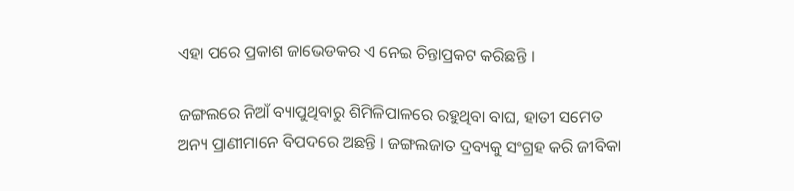ଏହା ପରେ ପ୍ରକାଶ ଜାଭେଡକର ଏ ନେଇ ଚିନ୍ତାପ୍ରକଟ କରିଛନ୍ତି ।

ଜଙ୍ଗଲରେ ନିଆଁ ବ୍ୟାପୁଥିବାରୁ ଶିମିଳିପାଳରେ ରହୁଥିବା ବାଘ, ହାତୀ ସମେତ ଅନ୍ୟ ପ୍ରାଣୀମାନେ ବିପଦରେ ଅଛନ୍ତି । ଜଙ୍ଗଲଜାତ ଦ୍ରବ୍ୟକୁ ସଂଗ୍ରହ କରି ଜୀବିକା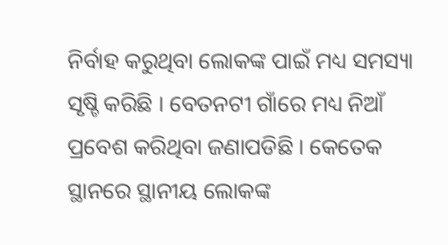ନିର୍ବାହ କରୁଥିବା ଲୋକଙ୍କ ପାଇଁ ମଧ୍ୟ ସମସ୍ୟା ସୃଷ୍ଚି କରିଛି । ବେତନଟୀ ଗାଁରେ ମଧ୍ୟ ନିଆଁ ପ୍ରବେଶ କରିଥିବା ଜଣାପଡିଛି । କେତେକ ସ୍ଥାନରେ ସ୍ଥାନୀୟ ଲୋକଙ୍କ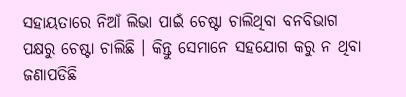ସହାୟତାରେ ନିଆଁ ଲିଭା ପାଇଁ ଚେଷ୍ଟା ଚାଲିଥିବା ବନବିଭାଗ ପକ୍ଷରୁ ଚେଷ୍ଟା ଚାଲିଛି । କିନ୍ତୁ ସେମାନେ ସହଯୋଗ କରୁ ନ ଥିବା ଜଣାପଡିଛି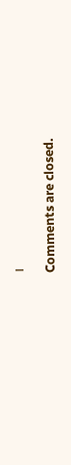।

Comments are closed.